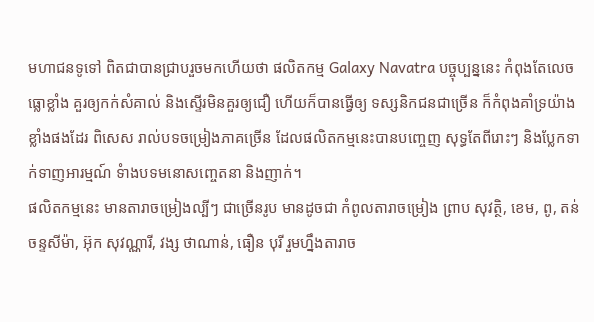មហាជនទូទៅ ពិតជាបានជ្រាបរួចមកហើយថា ផលិតកម្ម Galaxy Navatra បច្ចុប្បន្ននេះ កំពុងតែលេចធ្លោខ្លាំង គួរឲ្យកក់សំគាល់ និងស្ទើរមិនគួរឲ្យជឿ ហើយក៏បានធ្វើឲ្យ ទស្សនិកជនជាច្រើន ក៏កំពុងគាំទ្រយ៉ាងខ្លាំងផងដែរ ពិសេស រាល់បទចម្រៀងភាគច្រើន ដែលផលិតកម្មនេះបានបញ្ចេញ សុទ្ធតែពីរោះៗ និងប្លែកទាក់ទាញអារម្មណ៍ ទំាងបទមនោសញ្ចេតនា និងញាក់។
ផលិតកម្មនេះ មានតារាចម្រៀងល្បីៗ ជាច្រើនរូប មានដូចជា កំពូលតារាចម្រៀង ព្រាប សុវត្ថិ, ខេម, ពូ, តន់ ចន្ទសីម៉ា, អ៊ុក សុវណ្ណារី, វង្ស ថាណាន់, ធឿន បុរី រួមហ្នឹងតារាច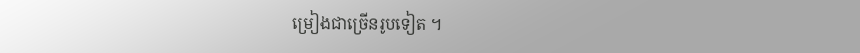ម្រៀងជាច្រើនរូបទៀត ។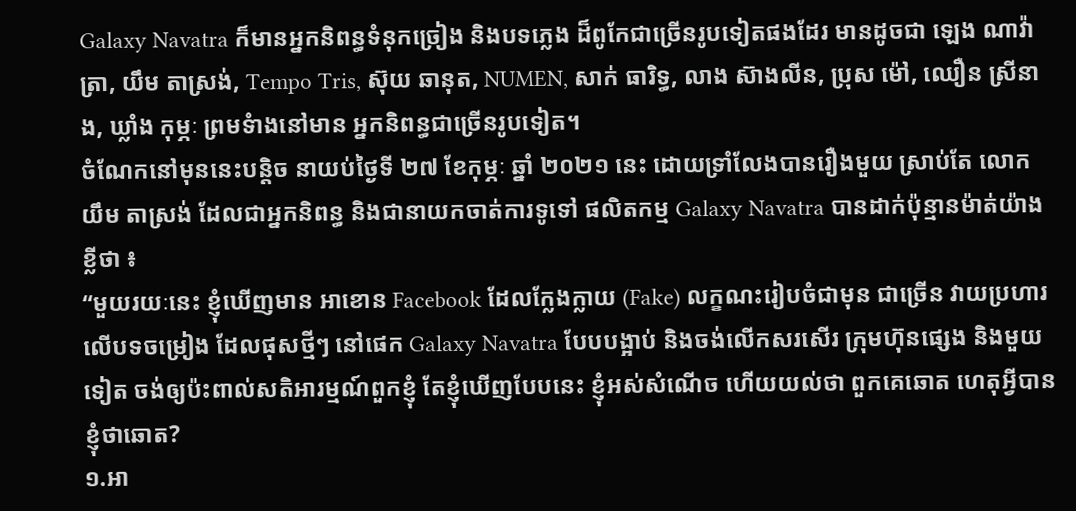Galaxy Navatra ក៏មានអ្នកនិពន្ធទំនុកច្រៀង និងបទភ្លេង ដ៏ពូកែជាច្រើនរូបទៀតផងដែរ មានដូចជា ឡេង ណាវ៉ាត្រា, យឹម តាស្រង់, Tempo Tris, ស៊ុយ ឆានុត, NUMEN, សាក់ ធារិទ្ធ, លាង ស៊ាងលីន, ប្រុស ម៉ៅ, ឈឿន ស្រីនាង, ឃ្លាំង កុម្ភៈ ព្រមទំាងនៅមាន អ្នកនិពន្ធជាច្រើនរូបទៀត។
ចំណែកនៅមុននេះបន្តិច នាយប់ថ្ងៃទី ២៧ ខែកុម្ភៈ ឆ្នាំ ២០២១ នេះ ដោយទ្រាំលែងបានរឿងមួយ ស្រាប់តែ លោក យឹម តាស្រង់ ដែលជាអ្នកនិពន្ធ និងជានាយកចាត់ការទូទៅ ផលិតកម្ម Galaxy Navatra បានដាក់ប៉ុន្មានម៉ាត់យ៉ាងខ្លីថា ៖
“មួយរយៈនេះ ខ្ញុំឃើញមាន អាខោន Facebook ដែលក្លែងក្លាយ (Fake) លក្ខណះរៀបចំជាមុន ជាច្រើន វាយប្រហារ លើបទចម្រៀង ដែលផុសថ្មីៗ នៅផេក Galaxy Navatra បែបបង្អាប់ និងចង់លើកសរសើរ ក្រុមហ៊ុនផ្សេង និងមួយទៀត ចង់ឲ្យប៉ះពាល់សតិអារម្មណ៍ពួកខ្ញុំ តែខ្ញុំឃើញបែបនេះ ខ្ញុំអស់សំណើច ហើយយល់ថា ពួកគេឆោត ហេតុអ្វីបានខ្ញុំថាឆោត?
១.អា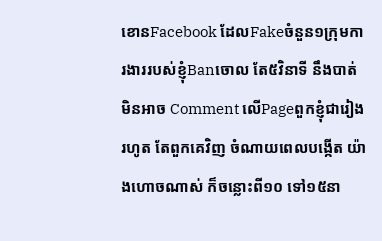ខោនFacebook ដែលFakeចំនួន១ក្រុមការងាររបស់ខ្ញុំBanចោល តែ៥វិនាទី នឹងបាត់មិនអាច Comment លើPageពួកខ្ញុំជារៀងរហូត តែពួកគេវិញ ចំណាយពេលបង្កើត យ៉ាងហោចណាស់ ក៏ចន្លោះពី១០ ទៅ១៥នា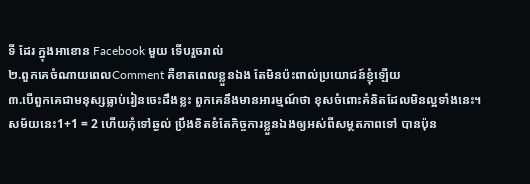ទី ដែរ ក្នុងអាខោន Facebook មួយ ទើបរួចរាល់
២.ពួកគេចំណាយពេលComment គឺខាតពេលខ្លួនឯង តែមិនប៉ះពាល់ប្រយោជន៍ខ្ញុំឡើយ
៣.បើពួកគេជាមនុស្សធ្លាប់រៀនចេះដឹងខ្លះ ពួកគេនឹងមានអារម្មណ៍ថា ខុសចំពោះគំនិតដែលមិនល្អទាំងនេះ។
សម័យនេះ1+1 = 2 ហើយកុំទៅឆ្ងល់ ប្រឹងខិតខំតែកិច្ចការខ្លួនឯងឲ្យអស់ពីសម្ថតភាពទៅ បានប៉ុន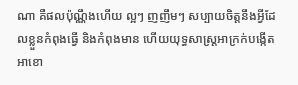ណា គឺផលប៉ុណ្ណឹងហើយ ល្អៗ ញញឹមៗ សប្បាយចិត្តនឹងអ្វីដែលខ្លួនកំពុងធ្វើ និងកំពុងមាន ហើយយុទ្ធសាស្ត្រអាក្រក់បង្កើតអាខោ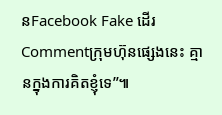នFacebook Fake ដើរCommentក្រុមហ៊ុនផ្សេងនេះ គ្មានក្នុងការគិតខ្ញុំទេ”៕